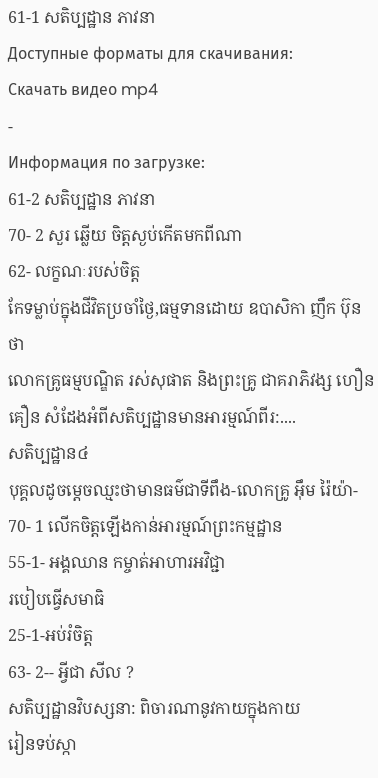61-1 សតិប្បដ្ឋាន ភាវនា
Доступные форматы для скачивания:
Скачать видео mp4
-
Информация по загрузке:
61-2 សតិប្បដ្ឋាន ភាវនា
70- 2 សួរ ឆ្លើយ ចិត្តស្ងប់កើតមកពីណា
62- លក្ខណៈរបស់ចិត្ត
កែទម្លាប់ក្នុងជីវិតប្រចាំថ្ងៃ,ធម្មទានដោយ ឧបាសិកា ញឹក ប៊ុនថា
លោកគ្រូធម្មបណ្ឌិត រស់សុផាត និងព្រះគ្រូ ជាគរាភិវង្ស ហឿន គឿន សំដែងអំពីសតិប្បដ្ឋានមានអារម្មណ៍ពីរ:....
សតិប្បដ្ឋាន៤
បុគ្គលដូចម្តេចឈ្មះថាមានធម៌ជាទីពឹង-លោកគ្រូ អ៊ឹម រ៉ៃយ៉ា-
70- 1 លើកចិត្តឡើងកាន់អារម្មណ៍ព្រះកម្មដ្ឋាន
55-1- អង្គឈាន កម្ចាត់អាហារអវិជ្ជា
របៀបធ្វើសមាធិ
25-1-អប់រំចិត្ត
63- 2-- អ្វីជា សីល ?
សតិប្បដ្ឋានវិបស្សនា: ពិចារណានូវកាយក្នុងកាយ
រៀនទប់ស្កា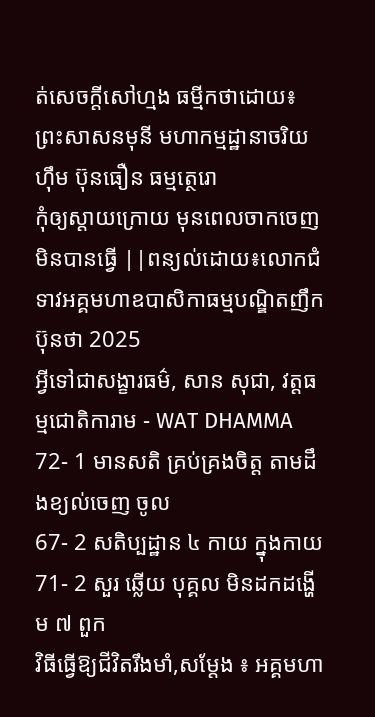ត់សេចក្តីសៅហ្មង ធម្មីកថាដោយ៖ ព្រះសាសនមុនី មហាកម្មដ្ឋានាចរិយ ហ៊ឹម ប៊ុនធឿន ធម្មត្ថេរោ
កុំឲ្យស្ដាយក្រោយ មុនពេលចាកចេញមិនបានធ្វើ ||ពន្យល់ដោយ៖លោកជំទាវអគ្គមហាឧបាសិកាធម្មបណ្ឌិតញឹកប៊ុនថា 2025
អ្វីទៅជាសង្ខារធម៌, សាន សុជា, វត្តធម្មជោតិការាម - WAT DHAMMA
72- 1 មានសតិ គ្រប់គ្រងចិត្ត តាមដឹងខ្យល់ចេញ ចូល
67- 2 សតិប្បដ្ឋាន ៤ កាយ ក្នុងកាយ
71- 2 សួរ ឆ្លើយ បុគ្គល មិនដកដង្ហើម ៧ ពួក
វិធីធ្វើឱ្យជីវិតរឹងមាំ,សម្តែង ៖ អគ្គមហា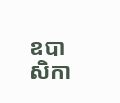ឧបាសិកា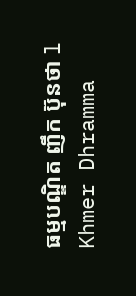ធម្មបណ្ឌិត ញឹក ប៊ុនថា l Khmer Dhramma